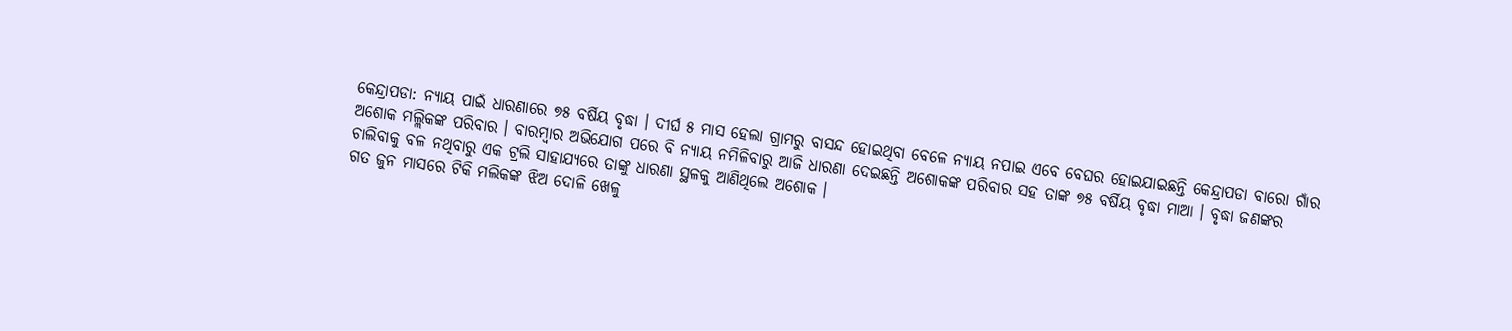କେନ୍ଦ୍ରାପଡା: ନ୍ୟାୟ ପାଇଁ ଧାରଣାରେ ୭୫ ବର୍ଷିୟ ବୃଦ୍ଧା । ଦୀର୍ଘ ୫ ମାସ ହେଲା ଗ୍ରାମରୁ ବାସନ୍ଦ ହୋଇଥିବା ବେଳେ ନ୍ୟାୟ ନପାଇ ଏବେ ବେଘର ହୋଇଯାଇଛନ୍ତି କେନ୍ଦ୍ରାପଡା ବାରୋ ଗାଁର ଅଶୋକ ମଲ୍ଲିକଙ୍କ ପରିବାର । ବାରମ୍ବାର ଅଭିଯୋଗ ପରେ ବି ନ୍ୟାୟ ନମିଳିବାରୁ ଆଜି ଧାରଣା ଦେଇଛନ୍ତି ଅଶୋକଙ୍କ ପରିବାର ସହ ତାଙ୍କ ୭୫ ବର୍ଷିୟ ବୃଦ୍ଧା ମାଆ । ବୃଦ୍ଧା ଜଣଙ୍କର ଚାଲିବାକୁ ବଳ ନଥିବାରୁ ଏକ ଟ୍ରଲି ସାହାଯ୍ୟରେ ତାଙ୍କୁ ଧାରଣା ସ୍ଥଳକୁ ଆଣିଥିଲେ ଅଶୋକ ।
ଗତ ଜୁନ ମାସରେ ଟିକି ମଲିକଙ୍କ ଝିଅ ଦୋଳି ଖେଳୁ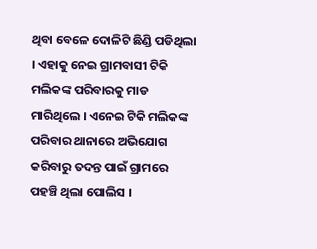ଥିବା ବେଳେ ଦୋଳିଟି ଛିଣ୍ଡି ପଡିଥିଲା । ଏହାକୁ ନେଇ ଗ୍ରାମବାସୀ ଟିକି ମଲିକଙ୍କ ପରିବାରକୁ ମାଡ ମାରିଥିଲେ । ଏନେଇ ଟିକି ମଲିକଙ୍କ ପରିବାର ଥାନାରେ ଅଭିଯୋଗ କରିବାରୁ ତଦନ୍ତ ପାଇଁ ଗ୍ରାମରେ ପହଞ୍ଚି ଥିଲା ପୋଲିସ ।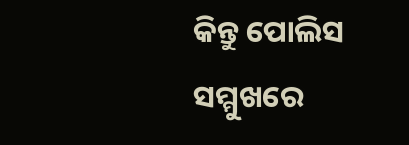କିନ୍ତୁ ପୋଲିସ ସମ୍ମୁଖରେ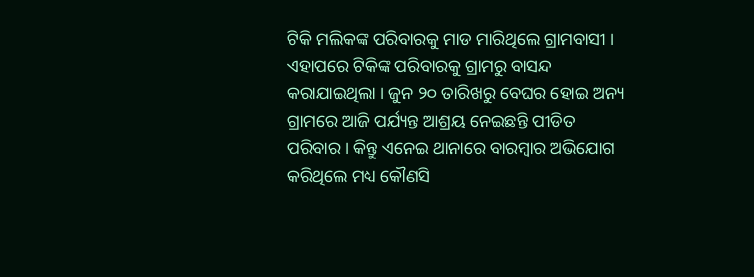ଟିକି ମଲିକଙ୍କ ପରିବାରକୁ ମାଡ ମାରିଥିଲେ ଗ୍ରାମବାସୀ । ଏହାପରେ ଟିକିଙ୍କ ପରିବାରକୁ ଗ୍ରାମରୁ ବାସନ୍ଦ କରାଯାଇଥିଲା । ଜୁନ ୨୦ ତାରିଖରୁ ବେଘର ହୋଇ ଅନ୍ୟ ଗ୍ରାମରେ ଆଜି ପର୍ଯ୍ୟନ୍ତ ଆଶ୍ରୟ ନେଇଛନ୍ତି ପୀଡିତ ପରିବାର । କିନ୍ତୁ ଏନେଇ ଥାନାରେ ବାରମ୍ବାର ଅଭିଯୋଗ କରିଥିଲେ ମଧ୍ୟ କୌଣସି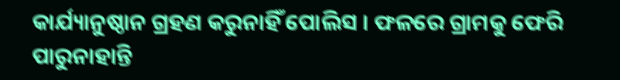କାର୍ଯ୍ୟାନୁଷ୍ଠାନ ଗ୍ରହଣ କରୁନାହିଁ ପୋଲିସ । ଫଳରେ ଗ୍ରାମକୁ ଫେରି ପାରୁନାହାନ୍ତି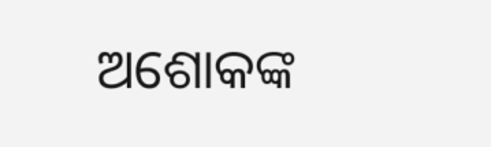ଅଶୋକଙ୍କ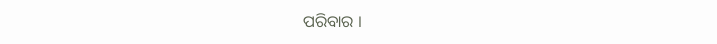ପରିବାର ।